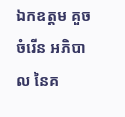ឯកឧត្តម គួច ចំរើន អភិបាល នៃគ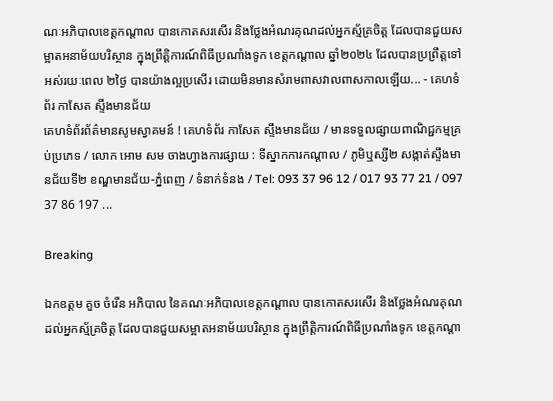ណៈអភិបាលខេត្តកណ្ដាល បានកោតសរសើរ និងថ្លែងអំណរគុណដល់អ្នកស្ម័គ្រចិត្ត ដែលបានជួយសម្អាតអនាម័យបរិស្ថាន ក្នុងព្រឹត្តិការណ៍ពិធីប្រណាំងទូក ខេត្តកណ្ដាល ឆ្នាំ២០២៤ ដែលបានប្រព្រឹត្តទៅអស់រយៈពេល ២ថ្ងៃ បានយ៉ាងល្អប្រសើរ ដោយមិនមានសំរាមពាសវាលពាសកាលឡើយ... - គេហទំព័រ កាសែត ស្ទឹងមានជ័យ
គេហទំព័រព័ត៌មានសូមស្វាគមន៍ ! គេហទំព័រ កាសែត ស្ទឹងមានជ័យ / មានទទួលផ្សាយពាណិជ្ជកម្មគ្រប់ប្រភេទ / លោក អោម សម ចាងហ្វាងការផ្សាយ : ទីស្នាកការកណ្តាល / ភូមិឬស្សី២ សង្កាត់ស្ទឹងមានជ័យទី២ ខណ្ឌមានជ័យ-ភ្នំពេញ / ទំនាក់ទំនង / Tel: 093 37 96 12 / 017 93 77 21 / 097 37 86 197 ...

Breaking

ឯកឧត្តម គួច ចំរើន អភិបាល នៃគណៈអភិបាលខេត្តកណ្ដាល បានកោតសរសើរ និងថ្លែងអំណរគុណដល់អ្នកស្ម័គ្រចិត្ត ដែលបានជួយសម្អាតអនាម័យបរិស្ថាន ក្នុងព្រឹត្តិការណ៍ពិធីប្រណាំងទូក ខេត្តកណ្ដា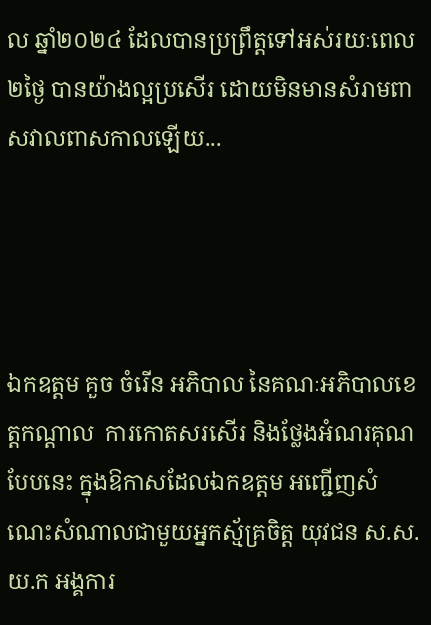ល ឆ្នាំ២០២៤ ដែលបានប្រព្រឹត្តទៅអស់រយៈពេល ២ថ្ងៃ បានយ៉ាងល្អប្រសើរ ដោយមិនមានសំរាមពាសវាលពាសកាលឡើយ...




ឯកឧត្តម គួច ចំរើន អភិបាល នៃគណៈអភិបាលខេត្តកណ្ដាល  ការកោតសរសើរ និងថ្លែងអំណរគុណបែបនេះ ក្នុងឱកាសដែលឯកឧត្តម អញ្ជើញសំណេះសំណាលជាមួយអ្នកស្ម័គ្រចិត្ត យុវជន ស.ស.យ.ក អង្គការ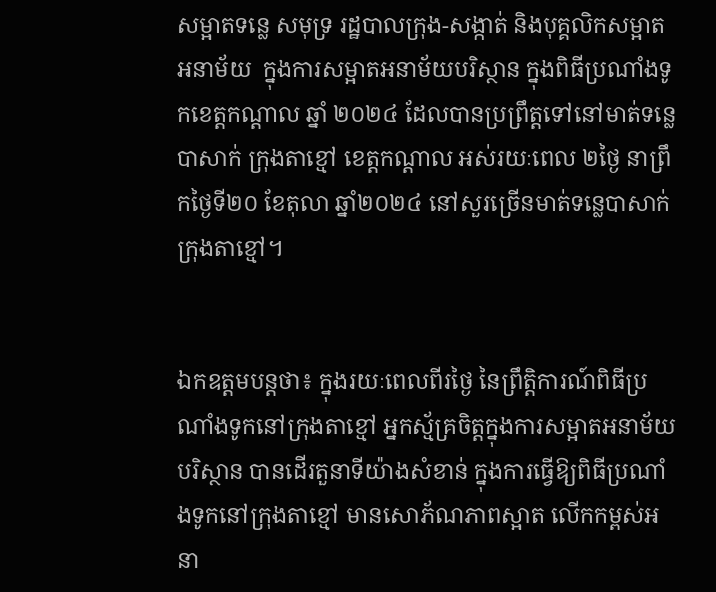សម្អាតទន្លេ សមុទ្រ រដ្ឋបាលក្រុង-សង្កាត់ និងបុគ្គលិកសម្អាតអនាម័យ  ក្នុងការសម្អាតអនាម័យបរិស្ថាន ក្នុងពិធីប្រណាំងទូកខេត្តកណ្ដាល ឆ្នាំ ២០២៤ ដែលបានប្រព្រឹត្តទៅនៅមាត់ទន្លេបាសាក់ ក្រុងតាខ្មៅ ខេត្តកណ្ដាល អស់រយៈពេល ២ថ្ងៃ នាព្រឹកថ្ងៃទី២០ ខែតុលា ឆ្នាំ២០២៤ នៅសួរច្រើនមាត់ទន្លេបាសាក់ ក្រុងតាខ្មៅ។


ឯកឧត្តមបន្តថា៖ ក្នុងរយៈពេលពីរថ្ងៃ នៃព្រឹត្តិការណ៍ពិធីប្រណាំងទូកនៅក្រុងតាខ្មៅ អ្នកស្ម័គ្រចិត្តក្នុងការសម្អាតអនាម័យបរិស្ថាន បានដើរតួនាទីយ៉ាងសំខាន់ ក្នុងការធ្វើឱ្យពិធីប្រណាំងទូកនៅក្រុងតាខ្មៅ មានសោភ័ណភាពស្អាត លើកកម្ពស់អនា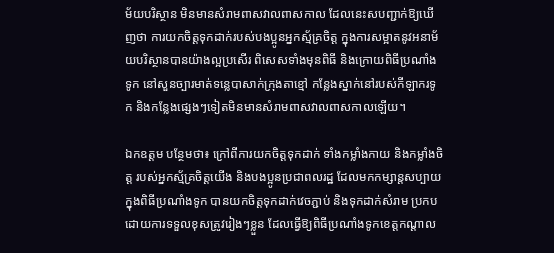ម័យបរិស្ថាន មិនមានសំរាមពាសវាលពាសកាល ដែលនេះសបញ្ជាក់ឱ្យឃើញថា ការយកចិត្តទុកដាក់របស់បងប្អូនអ្នកស្ម័គ្រចិត្ត ក្នុងការសម្អាតនូវអនាម័យបរិស្ថានបានយ៉ាងល្អប្រសើរ ពិសេសទាំងមុនពិធី និងក្រោយពិធីប្រណាំងទូក នៅសួនច្បារមាត់ទន្លេបាសាក់ក្រុងតាខ្មៅ កន្លែងស្នាក់នៅរបស់កីឡាករទូក និងកន្លែងផ្សេងៗទៀតមិនមានសំរាមពាសវាលពាសកាលឡើយ។

ឯកឧត្តម បន្ថែមថា៖ ក្រៅពីការយកចិត្តទុកដាក់ ទាំងកម្លាំងកាយ និងកម្លាំងចិត្ត របស់អ្នកស្ម័គ្រចិត្តយើង និងបងប្អូនប្រជាពលរដ្ឋ ដែលមកកម្សាន្តសប្បាយក្នុងពិធីប្រណាំងទូក បានយកចិត្តទុកដាក់វេចភ្ជាប់ និងទុកដាក់សំរាម ប្រកបដោយការទទួលខុសត្រូវរៀងៗខ្លួន ដែលធ្វើឱ្យពិធីប្រណាំងទូកខេត្តកណ្ដាល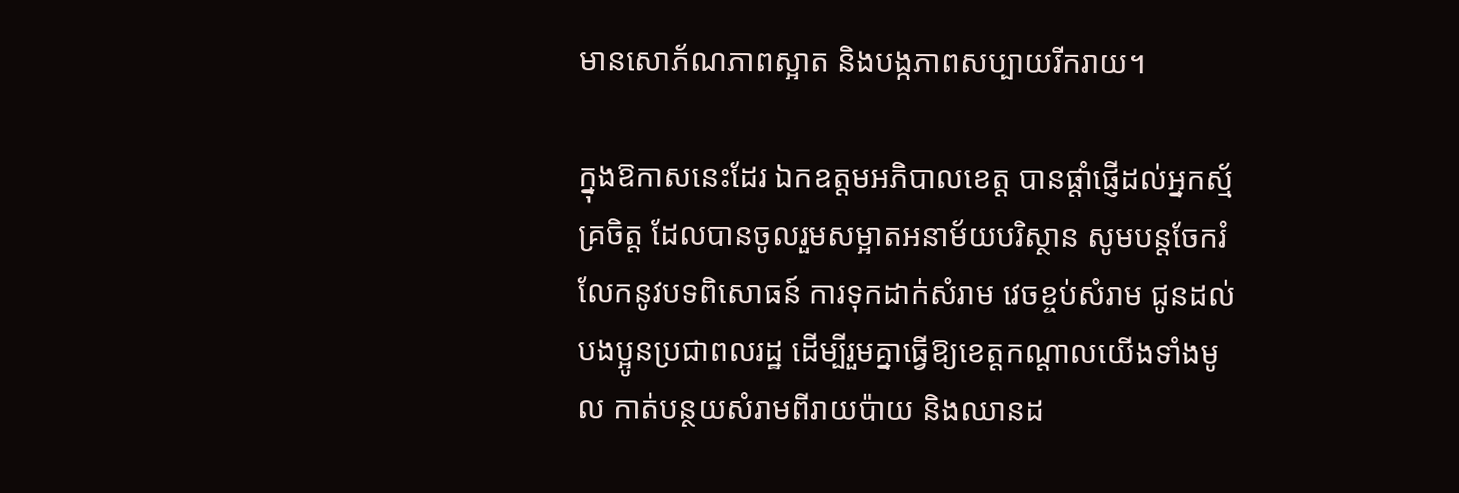មានសោភ័ណភាពស្អាត និងបង្កភាពសប្បាយរីករាយ។

ក្នុងឱកាសនេះដែរ ឯកឧត្តមអភិបាលខេត្ត បានផ្ដាំផ្ញើដល់អ្នកស្ម័គ្រចិត្ត ដែលបានចូលរួមសម្អាតអនាម័យបរិស្ថាន សូមបន្តចែករំលែកនូវបទពិសោធន៍ ការទុកដាក់សំរាម វេចខ្ចប់សំរាម ជូនដល់បងប្អូនប្រជាពលរដ្ឋ ដើម្បីរួមគ្នាធ្វើឱ្យខេត្តកណ្ដាលយើងទាំងមូល កាត់បន្ថយសំរាមពីរាយប៉ាយ និងឈានដ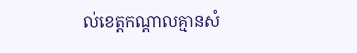ល់ខេត្តកណ្ដាលគ្មានសំ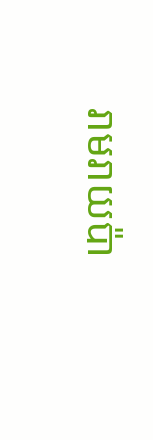រាមរាយប៉ា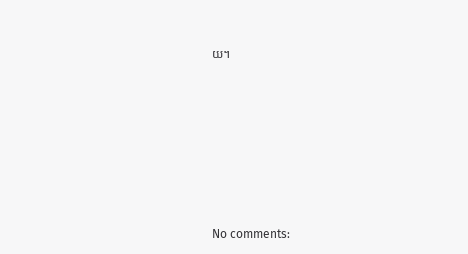យ។









No comments: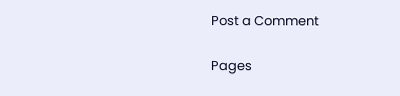Post a Comment

Pages